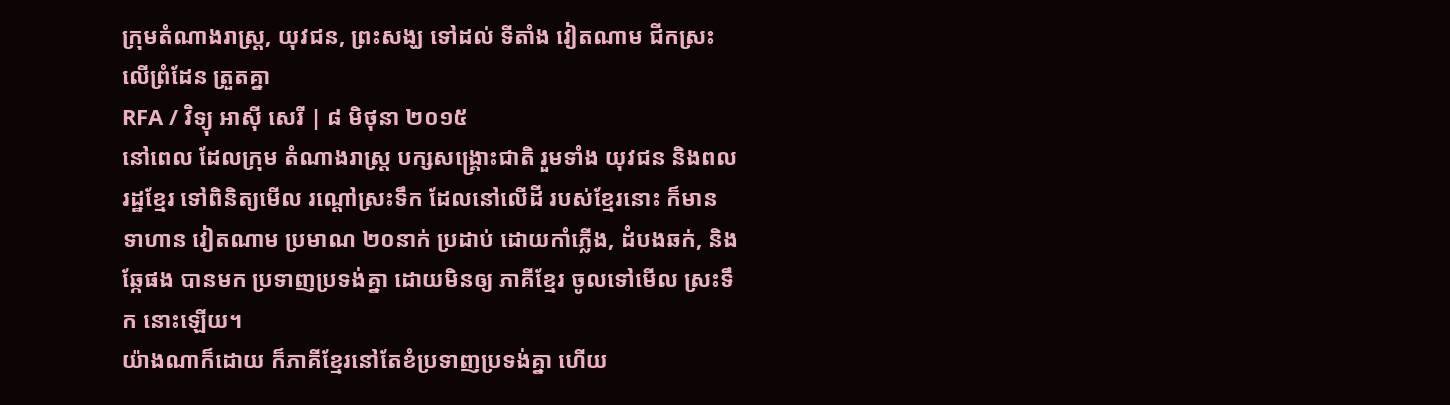ក្រុមតំណាងរាស្ត្រ, យុវជន, ព្រះសង្ឃ ទៅដល់ ទីតាំង វៀតណាម ជីកស្រះ លើព្រំដែន ត្រួតគ្នា
RFA / វិទ្យុ អាស៊ី សេរី | ៨ មិថុនា ២០១៥
នៅពេល ដែលក្រុម តំណាងរាស្ត្រ បក្សសង្គ្រោះជាតិ រួមទាំង យុវជន និងពលរដ្ឋខ្មែរ ទៅពិនិត្យមើល រណ្ដៅស្រះទឹក ដែលនៅលើដី របស់ខ្មែរនោះ ក៏មាន ទាហាន វៀតណាម ប្រមាណ ២០នាក់ ប្រដាប់ ដោយកាំភ្លើង, ដំបងឆក់, និងឆ្កែផង បានមក ប្រទាញប្រទង់គ្នា ដោយមិនឲ្យ ភាគីខ្មែរ ចូលទៅមើល ស្រះទឹក នោះឡើយ។
យ៉ាងណាក៏ដោយ ក៏ភាគីខ្មែរនៅតែខំប្រទាញប្រទង់គ្នា ហើយ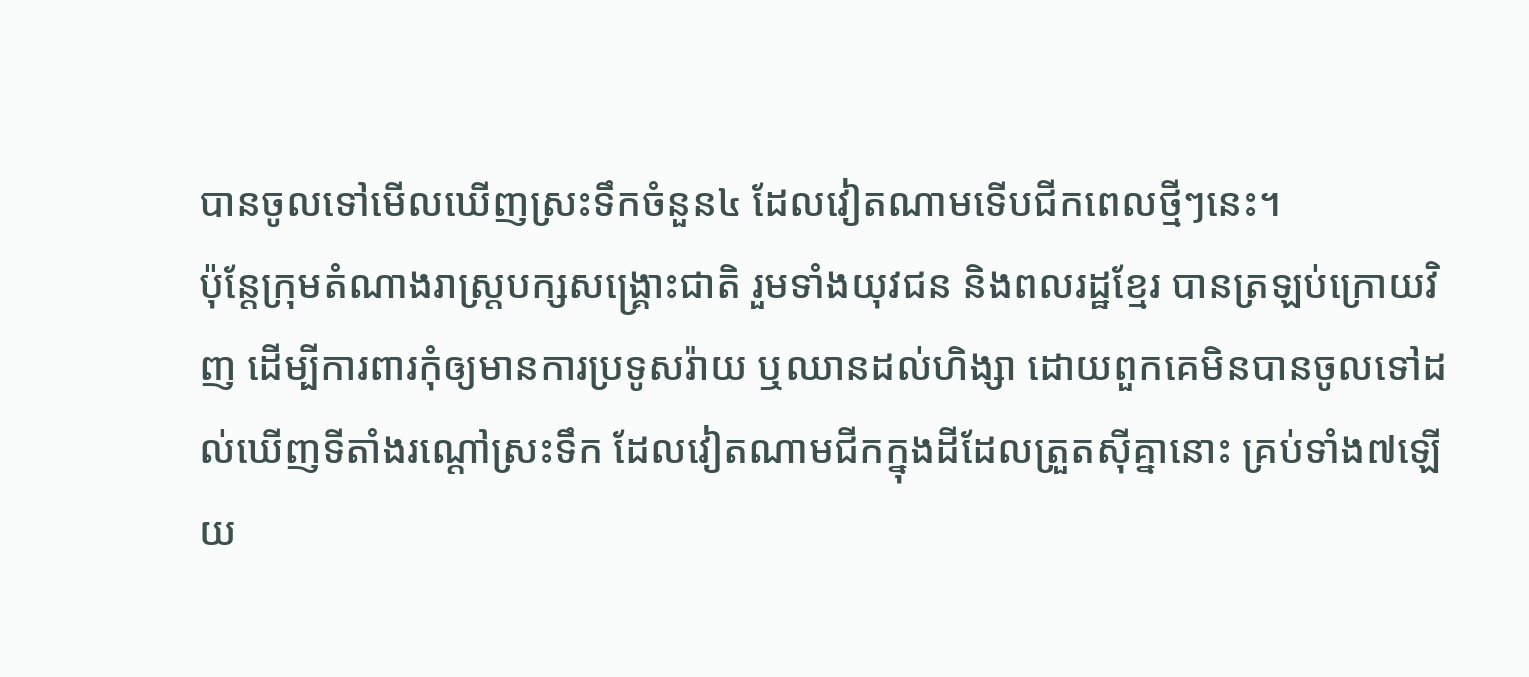បានចូលទៅមើលឃើញស្រះទឹកចំនួន៤ ដែលវៀតណាមទើបជីកពេលថ្មីៗនេះ។
ប៉ុន្តែក្រុមតំណាងរាស្ត្របក្សសង្គ្រោះជាតិ រួមទាំងយុវជន និងពលរដ្ឋខ្មែរ បានត្រឡប់ក្រោយវិញ ដើម្បីការពារកុំឲ្យមានការប្រទូសរ៉ាយ ឬឈានដល់ហិង្សា ដោយពួកគេមិនបានចូលទៅដល់ឃើញទីតាំងរណ្ដៅស្រះទឹក ដែលវៀតណាមជីកក្នុងដីដែលត្រួតស៊ីគ្នានោះ គ្រប់ទាំង៧ឡើយ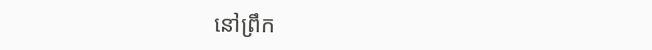នៅព្រឹក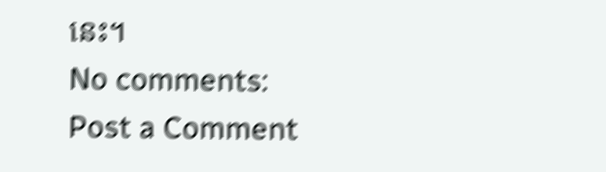នេះ។
No comments:
Post a Comment